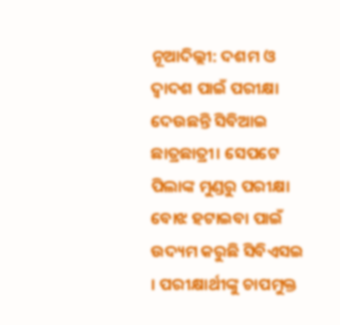ନୂଆଦିଲ୍ଲୀ: ଦଶମ ଓ ଦ୍ବାଦଶ ପାଇଁ ପରୀକ୍ଷା ଦେଉଛନ୍ତି ସିବିଆଇ ଛାତ୍ରଛାତ୍ରୀ। ସେପଟେ ପିଲାଙ୍କ ମୁଣ୍ଡରୁ ପରୀକ୍ଷା ବୋଝ ହଟାଇବା ପାଇଁ ଉଦ୍ୟମ କରୁଛି ସିବିଏସଇ । ପରୀକ୍ଷାର୍ଥୀଙ୍କୁ ଚାପମୁକ୍ତ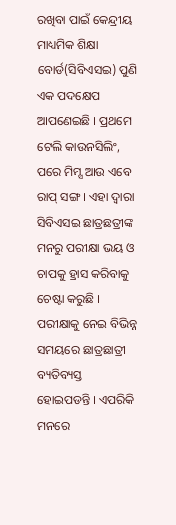ରଖିବା ପାଇଁ କେନ୍ଦ୍ରୀୟ ମାଧ୍ୟମିକ ଶିକ୍ଷା ବୋର୍ଡ(ସିବିଏସଇ) ପୁଣି ଏକ ପଦକ୍ଷେପ ଆପଣେଇଛି । ପ୍ରଥମେ ଟେଲି କାଉନସିଲିଂ, ପରେ ମିମ୍ସ ଆଉ ଏବେ ରାପ୍ ସଙ୍ଗ । ଏହା ଦ୍ବାରା ସିବିଏସଇ ଛାତ୍ରଛତ୍ରୀଙ୍କ ମନରୁ ପରୀକ୍ଷା ଭୟ ଓ ଚାପକୁ ହ୍ରାସ କରିବାକୁ ଚେଷ୍ଟା କରୁଛି ।
ପରୀକ୍ଷାକୁ ନେଇ ବିଭିନ୍ନ ସମୟରେ ଛାତ୍ରଛାତ୍ରୀ ବ୍ୟତିବ୍ୟସ୍ତ ହୋଇପଡନ୍ତି । ଏପରିକି ମନରେ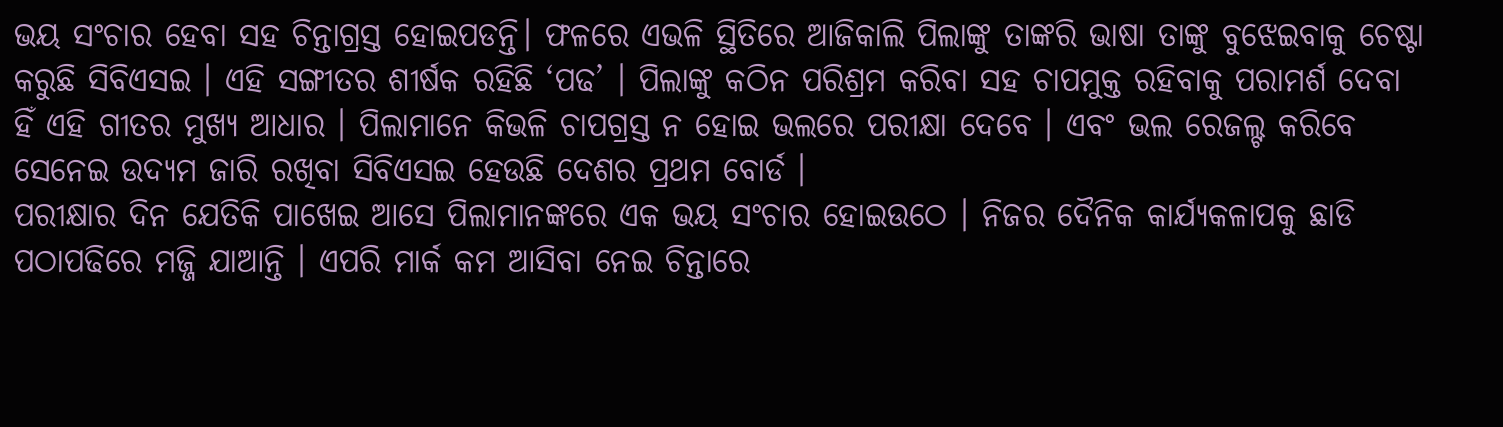ଭୟ ସଂଚାର ହେବା ସହ ଚିନ୍ତାଗ୍ରସ୍ତ ହୋଇପଡନ୍ତି। ଫଳରେ ଏଭଳି ସ୍ଥିତିରେ ଆଜିକାଲି ପିଲାଙ୍କୁ ତାଙ୍କରି ଭାଷା ତାଙ୍କୁ ବୁଝେଇବାକୁ ଚେଷ୍ଟା କରୁଛି ସିବିଏସଇ । ଏହି ସଙ୍ଗୀତର ଶୀର୍ଷକ ରହିଛି ‘ପଢ’ । ପିଲାଙ୍କୁ କଠିନ ପରିଶ୍ରମ କରିବା ସହ ଚାପମୁକ୍ତ ରହିବାକୁ ପରାମର୍ଶ ଦେବା ହିଁ ଏହି ଗୀତର ମୁଖ୍ୟ ଆଧାର । ପିଲାମାନେ କିଭଳି ଚାପଗ୍ରସ୍ତ ନ ହୋଇ ଭଲରେ ପରୀକ୍ଷା ଦେବେ । ଏବଂ ଭଲ ରେଜଲ୍ଟ କରିବେ ସେନେଇ ଉଦ୍ୟମ ଜାରି ରଖିବା ସିବିଏସଇ ହେଉଛି ଦେଶର ପ୍ରଥମ ବୋର୍ଡ ।
ପରୀକ୍ଷାର ଦିନ ଯେତିକି ପାଖେଇ ଆସେ ପିଲାମାନଙ୍କରେ ଏକ ଭୟ ସଂଚାର ହୋଇଉଠେ । ନିଜର ଦୈନିକ କାର୍ଯ୍ୟକଳାପକୁ ଛାଡି ପଠାପଢିରେ ମଜ୍ଜି ଯାଆନ୍ତି । ଏପରି ମାର୍କ କମ ଆସିବା ନେଇ ଚିନ୍ତାରେ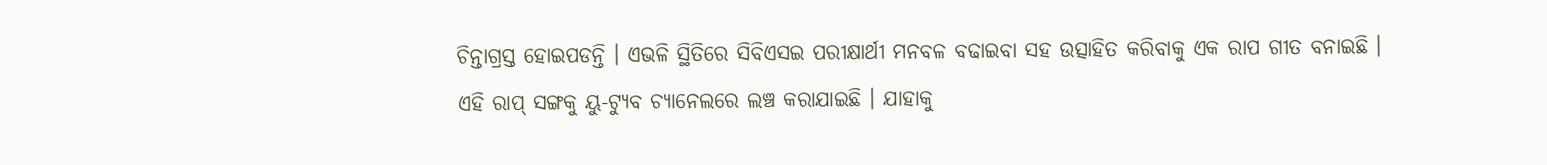ଚିନ୍ତାଗ୍ରସ୍ତ ହୋଇପଡନ୍ତି । ଏଭଳି ସ୍ଥିତିରେ ସିବିଏସଇ ପରୀକ୍ଷାର୍ଥୀ ମନବଳ ବଢାଇବା ସହ ଉତ୍ସାହିତ କରିବାକୁ ଏକ ରାପ ଗୀତ ବନାଇଛି ।
ଏହି ରାପ୍ ସଙ୍ଗକୁ ୟୁ-ଟ୍ୟୁବ ଚ୍ୟାନେଲରେ ଲଞ୍ଚ କରାଯାଇଛି । ଯାହାକୁ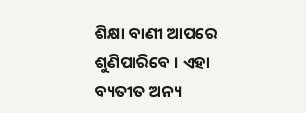ଶିକ୍ଷା ବାଣୀ ଆପରେ ଶୁଣିପାରିବେ । ଏହା ବ୍ୟତୀତ ଅନ୍ୟ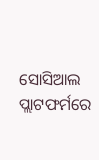ସୋସିଆଲ ପ୍ଲାଟଫର୍ମରେ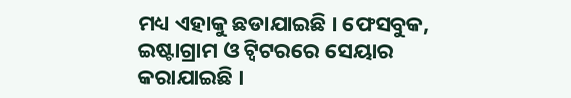ମଧ୍ୟ ଏହାକୁ ଛଡାଯାଇଛି । ଫେସବୁକ, ଇଷ୍ଟାଗ୍ରାମ ଓ ଟ୍ବିଟରରେ ସେୟାର କରାଯାଇଛି ।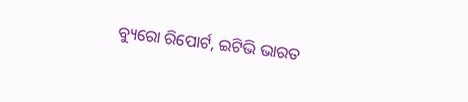ବ୍ୟୁରୋ ରିପୋର୍ଟ, ଇଟିଭି ଭାରତ